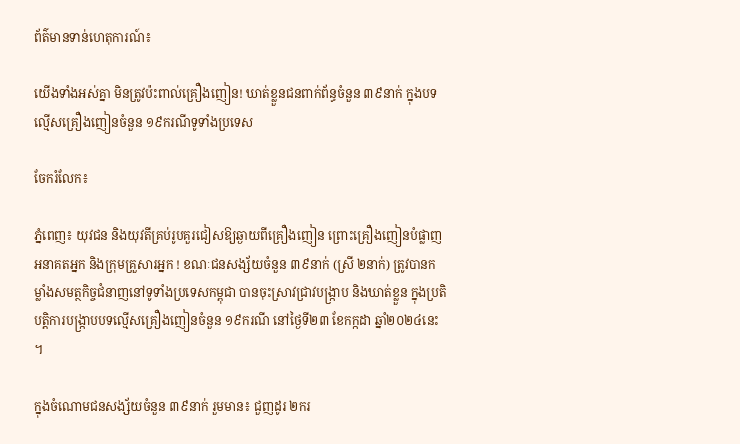ព័ត៌មានទាន់ហេតុការណ៍៖

យើងទាំងអស់គ្នា មិនត្រូវប៉ះពាល់គ្រឿងញៀន! ឃាត់ខ្លួនជនពាក់ព័ន្ធចំនួន ៣៩នាក់ ក្នុងបទល្មើសគ្រឿងញៀនចំនួន ១៩ករណីទូទាំងប្រទេស

ចែករំលែក៖

ភ្នំពេញ៖ យុវជន និងយុវតីគ្រប់រូបគួរជៀសឱ្យឆ្ងាយពីគ្រឿងញៀន ព្រោះគ្រឿងញៀនបំផ្លាញអនាគតអ្នក និងក្រុមគ្រួសារអ្នក ! ខណៈជនសង្ស័យចំនួន ៣៩នាក់ (ស្រី ២នាក់) ត្រូវបានកម្លាំងសមត្ថកិច្ចជំនាញនៅទូទាំងប្រទេសកម្ពុជា បានចុះស្រាវជ្រាវបង្រ្កាប និងឃាត់ខ្លួន ក្នុងប្រតិបត្តិការបង្ក្រាបបទល្មើសគ្រឿងញៀនចំនួន ១៩ករណី នៅថ្ងៃទី២៣ ខែកក្កដា ឆ្នាំ២០២៤នេះ ។

ក្នុងចំណោមជនសង្ស័យចំនួន ៣៩នាក់ រួមមាន៖ ជួញដូរ ២ករ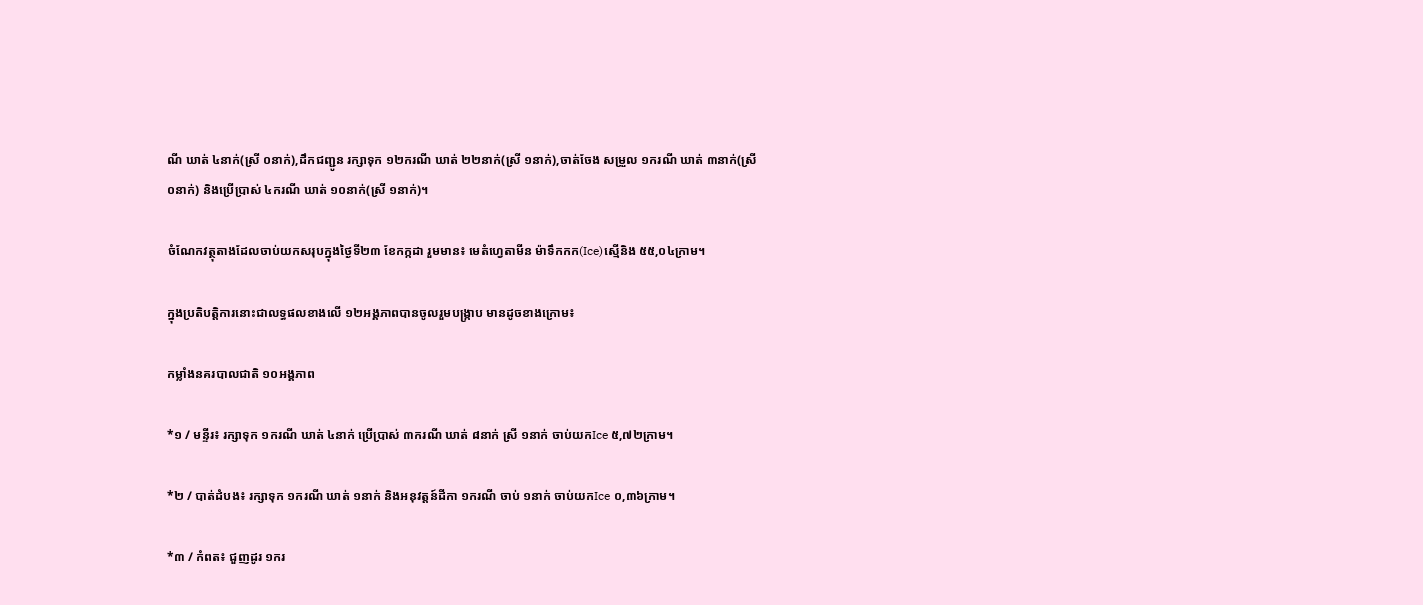ណី ឃាត់ ៤នាក់(ស្រី ០នាក់),ដឹកជញ្ជូន រក្សាទុក ១២ករណី ឃាត់ ២២នាក់(ស្រី ១នាក់),ចាត់ចែង សម្រួល ១ករណី ឃាត់ ៣នាក់(ស្រី ០នាក់) និងប្រើប្រាស់ ៤ករណី ឃាត់ ១០នាក់(ស្រី ១នាក់)។

ចំណែកវត្ថុតាងដែលចាប់យកសរុបក្នុងថ្ងៃទី២៣ ខែកក្កដា រួមមាន៖ មេតំហ្វេតាមីន ម៉ាទឹកកក(Ice)ស្មេីនិង ៥៥,០៤ក្រាម។

ក្នុងប្រតិបត្តិការនោះជាលទ្ធផលខាងលើ ១២អង្គភាពបានចូលរួមបង្ក្រាប មានដូចខាងក្រោម៖

កម្លាំងនគរបាលជាតិ ១០អង្គភាព

*១ / មន្ទីរ៖ រក្សាទុក ១ករណី ឃាត់ ៤នាក់ ប្រើប្រាស់ ៣ករណី ឃាត់ ៨នាក់ ស្រី ១នាក់ ចាប់យកIce ៥,៧២ក្រាម។

*២ / បាត់ដំបង៖ រក្សាទុក ១ករណី ឃាត់ ១នាក់ និងអនុវត្តន៍ដីកា ១ករណី ចាប់ ១នាក់ ចាប់យកIce ០,៣៦ក្រាម។

*៣ / កំពត៖ ជួញដូរ ១ករ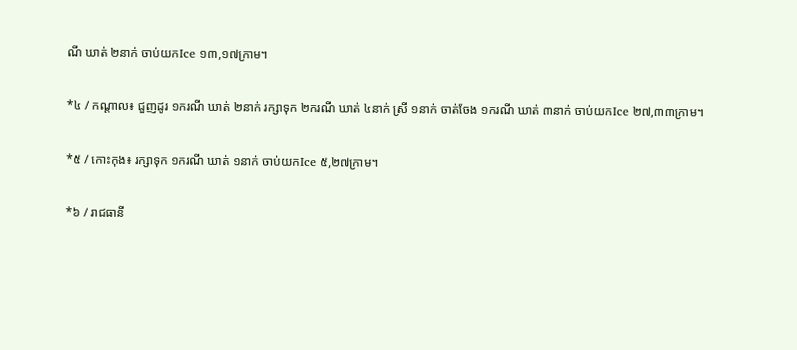ណី ឃាត់ ២នាក់ ចាប់យកIce ១៣,១៧ក្រាម។

*៤ / កណ្តាល៖ ជួញដូរ ១ករណី ឃាត់ ២នាក់ រក្សាទុក ២ករណី ឃាត់ ៤នាក់ ស្រី ១នាក់ ចាត់ចែង ១ករណី ឃាត់ ៣នាក់ ចាប់យកIce ២៧,៣៣ក្រាម។

*៥ / កោះកុង៖ រក្សាទុក ១ករណី ឃាត់ ១នាក់ ចាប់យកIce ៥,២៧ក្រាម។

*៦ / រាជធានី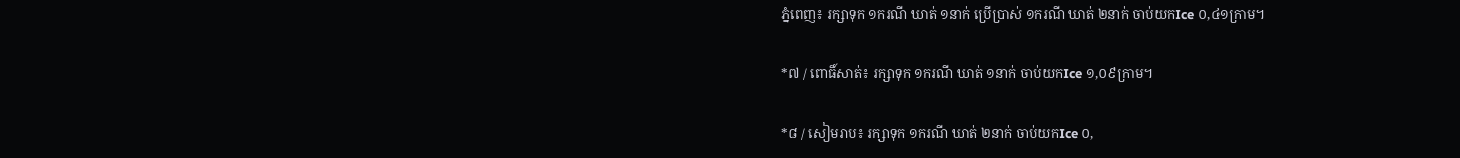ភ្នំពេញ៖ រក្សាទុក ១ករណី ឃាត់ ១នាក់ ប្រើប្រាស់ ១ករណី ឃាត់ ២នាក់ ចាប់យកIce ០,៤១ក្រាម។

*៧ / ពោធិ៍សាត់៖ រក្សាទុក ១ករណី ឃាត់ ១នាក់ ចាប់យកIce ១,០៩ក្រាម។

*៨ / សៀមរាប៖ រក្សាទុក ១ករណី ឃាត់ ២នាក់ ចាប់យកIce ០,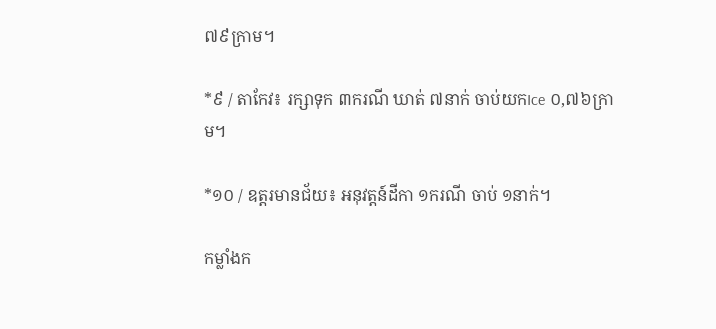៧៩ក្រាម។

*៩ / តាកែវ៖ រក្សាទុក ៣ករណី ឃាត់ ៧នាក់ ចាប់យកIce ០,៧៦ក្រាម។

*១០ / ឧត្តរមានជ័យ៖ អនុវត្តន៍ដីកា ១ករណី ចាប់ ១នាក់។

កម្លាំងក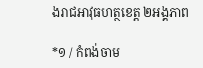ងរាជអាវុធហត្ថខេត្ត ២អង្គភាព

*១ / កំពង់ចាម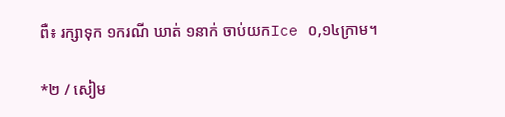ពឺ៖ រក្សាទុក ១ករណី ឃាត់ ១នាក់ ចាប់យកIce ០,១៤ក្រាម។

*២ / សៀម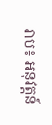រាប៖ អនុវត្តន៍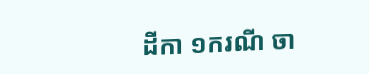ដីកា ១ករណី ចា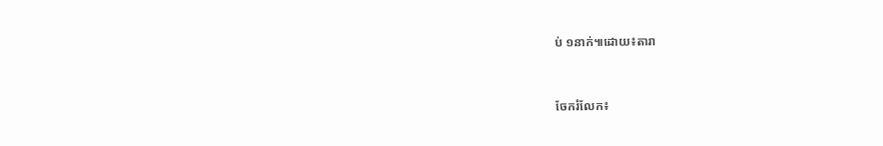ប់ ១នាក់៕ដោយ៖តារា


ចែករំលែក៖